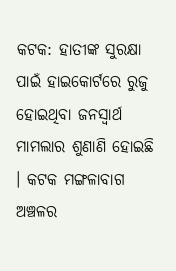କଟକ: ହାତୀଙ୍କ ସୁରକ୍ଷା ପାଇଁ ହାଇକୋର୍ଟରେ ରୁଜୁ ହୋଇଥିବା ଜନସ୍ୱାର୍ଥ ମାମଲାର ଶୁଣାଣି ହୋଇଛି । କଟକ ମଙ୍ଗଳାବାଗ ଅଞ୍ଚଳର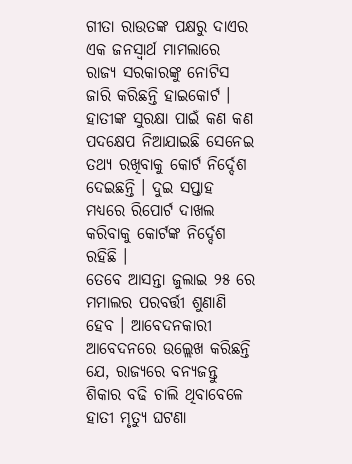ଗୀତା ରାଉତଙ୍କ ପକ୍ଷରୁ ଦାଏର ଏକ ଜନସ୍ୱାର୍ଥ ମାମଲାରେ ରାଜ୍ୟ ସରକାରଙ୍କୁ ନୋଟିସ ଜାରି କରିଛନ୍ତି ହାଇକୋର୍ଟ । ହାତୀଙ୍କ ସୁରକ୍ଷା ପାଇଁ କଣ କଣ ପଦକ୍ଷେପ ନିଆଯାଇଛି ସେନେଇ ତଥ୍ୟ ରଖିବାକୁ କୋର୍ଟ ନିର୍ଦ୍ଦେଶ ଦେଇଛନ୍ତି । ଦୁଇ ସପ୍ତାହ ମଧ୍ୟରେ ରିପୋର୍ଟ ଦାଖଲ କରିବାକୁ କୋର୍ଟଙ୍କ ନିର୍ଦ୍ଦେଶ ରହିଛି ।
ତେବେ ଆସନ୍ତା ଜୁଲାଇ ୨୫ ରେ ମମାଲର ପରବର୍ତ୍ତୀ ଶୁଣାଣି ହେବ । ଆବେଦନକାରୀ ଆବେଦନରେ ଉଲ୍ଲେଖ କରିଛନ୍ତି ଯେ, ରାଜ୍ୟରେ ବନ୍ୟଜନ୍ତୁ ଶିକାର ବଢି ଚାଲି ଥିବାବେଳେ ହାତୀ ମୃତ୍ୟୁ ଘଟଣା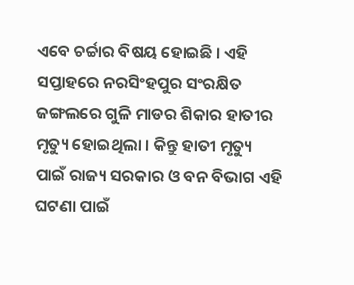ଏବେ ଚର୍ଚ୍ଚାର ବିଷୟ ହୋଇଛି । ଏହି ସପ୍ତାହରେ ନରସିଂହପୁର ସଂରକ୍ଷିତ ଜଙ୍ଗଲରେ ଗୁଳି ମାଡର ଶିକାର ହାତୀର ମୃତ୍ୟୁ ହୋଇଥିଲା । କିନ୍ତୁ ହାତୀ ମୃତ୍ୟୁ ପାଇଁ ରାଜ୍ୟ ସରକାର ଓ ବନ ବିଭାଗ ଏହି ଘଟଣା ପାଇଁ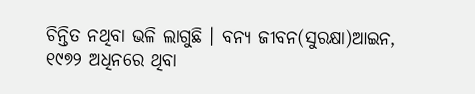ଚିନ୍ତିତ ନଥିବା ଭଳି ଲାଗୁଛି । ବନ୍ୟ ଜୀବନ(ସୁରକ୍ଷା)ଆଇନ, ୧୯୭୨ ଅଧିନରେ ଥିବା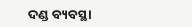ଦଣ୍ଡ ବ୍ୟବସ୍ଥା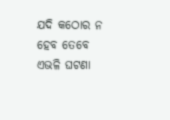ଯଦି କଠୋର ନ ହେବ ତେବେ ଏଭଳି ଘଟଣା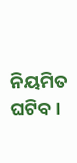ନିୟମିତ ଘଟିବ ।